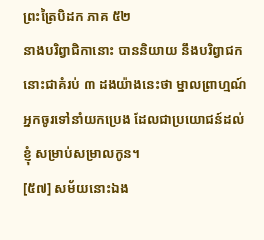ព្រះត្រៃបិដក ភាគ ៥២
នាងបរិព្វាជិកានោះ បាននិយាយ នឹងបរិព្វាជកនោះជាគំរប់ ៣ ដងយ៉ាងនេះថា ម្នាលព្រាហ្មណ៍ អ្នកចូរទៅនាំយកប្រេង ដែលជាប្រយោជន៍ដល់ខ្ញុំ សម្រាប់សម្រាលកូន។
[៥៧] សម័យនោះឯង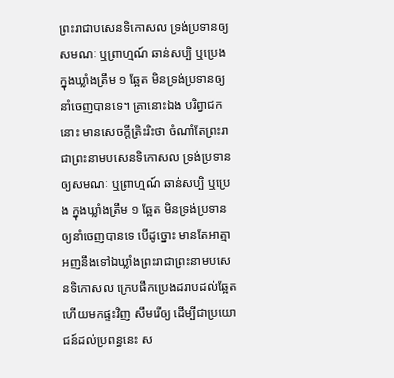ព្រះរាជាបសេនទិកោសល ទ្រង់ប្រទានឲ្យសមណៈ ឬព្រាហ្មណ៍ ឆាន់សប្បិ ឬប្រេង ក្នុងឃ្លាំងត្រឹម ១ ឆ្អែត មិនទ្រង់ប្រទានឲ្យនាំចេញបានទេ។ គ្រានោះឯង បរិព្វាជកនោះ មានសេចក្តីត្រិះរិះថា ចំណាំតែព្រះរាជាព្រះនាមបសេនទិកោសល ទ្រង់ប្រទានឲ្យសមណៈ ឬព្រាហ្មណ៍ ឆាន់សប្បិ ឬប្រេង ក្នុងឃ្លាំងត្រឹម ១ ឆ្អែត មិនទ្រង់ប្រទានឲ្យនាំចេញបានទេ បើដូច្នោះ មានតែអាត្មាអញនឹងទៅឯឃ្លាំងព្រះរាជាព្រះនាមបសេនទិកោសល ក្រេបផឹកប្រេងដរាបដល់ឆ្អែត ហើយមកផ្ទះវិញ សឹមរើឲ្យ ដើម្បីជាប្រយោជន៍ដល់ប្រពន្ធនេះ ស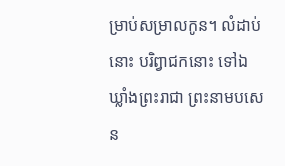ម្រាប់សម្រាលកូន។ លំដាប់នោះ បរិព្វាជកនោះ ទៅឯឃ្លាំងព្រះរាជា ព្រះនាមបសេន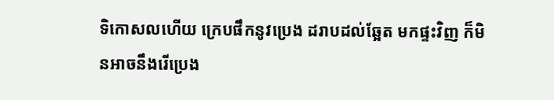ទិកោសលហើយ ក្រេបផឹកនូវប្រេង ដរាបដល់ឆ្អែត មកផ្ទះវិញ ក៏មិនអាចនឹងរើប្រេង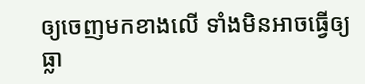ឲ្យចេញមកខាងលើ ទាំងមិនអាចធ្វើឲ្យធ្លា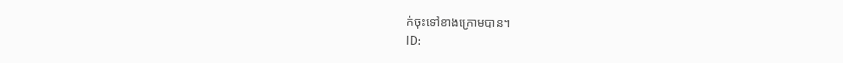ក់ចុះទៅខាងក្រោមបាន។
ID: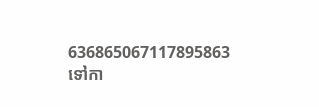636865067117895863
ទៅកា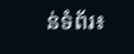ន់ទំព័រ៖